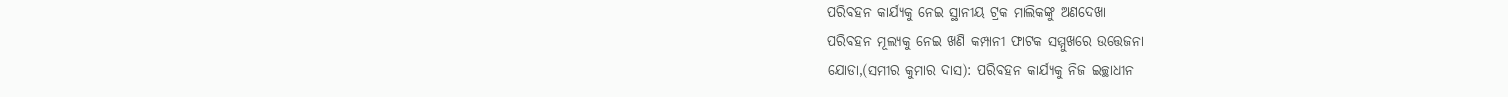ପରିବହନ କାର୍ଯ୍ୟକୁ ନେଇ ସ୍ଥାନୀୟ ଟ୍ରକ ମାଲିକଙ୍କୁ ଅଣଦେଖା
ପରିବହନ ମୂଲ୍ୟକୁ ନେଇ ଖଣି କମ୍ପାନୀ ଫାଟକ ସମ୍ମୁଖରେ ଉତ୍ତେଜନା
ଯୋଡା,(ସମୀର କୁମାର ଦାସ): ପରିବହନ କାର୍ଯ୍ୟକୁ ନିଜ ଇଚ୍ଛାଧୀନ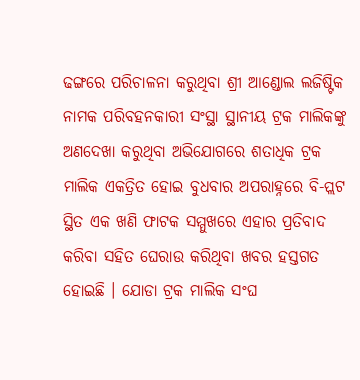ଢଙ୍ଗରେ ପରିଚାଳନା କରୁଥିବା ଶ୍ରୀ ଆଣ୍ଡୋଲ ଲଜିଷ୍ଟିକ ନାମକ ପରିବହନକାରୀ ସଂସ୍ଥା ସ୍ଥାନୀୟ ଟ୍ରକ ମାଲିକଙ୍କୁ ଅଣଦେଖା କରୁଥିବା ଅଭିଯୋଗରେ ଶତାଧିକ ଟ୍ରକ ମାଲିକ ଏକତ୍ରିତ ହୋଇ ବୁଧବାର ଅପରାହ୍ନରେ ବି-ପ୍ଲଟ ସ୍ଥିତ ଏକ ଖଣି ଫାଟକ ସମ୍ମୁଖରେ ଏହାର ପ୍ରତିବାଦ କରିବା ସହିତ ଘେରାଉ କରିଥିବା ଖବର ହସ୍ତଗତ ହୋଇଛି । ଯୋଡା ଟ୍ରକ ମାଲିକ ସଂଘ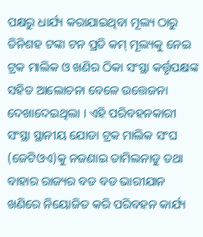ପକ୍ଷରୁ ଧାର୍ଯ୍ୟ କରାଯାଇଥିବା ମୂଲ୍ୟ ଠାରୁ ତିନିଶହ ଟଙ୍କା ଟନ ପ୍ରତି କମ୍ ମୂଲ୍ୟକୁ ନେଇ ଟ୍ରକ ମାଲିକ ଓ ଖଣିର ଠିକା ସଂସ୍ଥା କର୍ତ୍ତୃପକ୍ଷଙ୍କ ସହିତ ଆଲୋଚନା ବେଳେ ଉତ୍ତେଜନା ଦେଖାଦେଇଥିଲା । ଏହି ପରିବହନକାରୀ ସଂସ୍ଥା ସ୍ଥାନୀୟ ଯୋଡା ଟ୍ରକ ମାଲିକ ସଂଘ (ଜେଟିଓଏ)କୁ ନଜଣାଇ ତାମିଲନାଡୁ ତଥା ବାହାର ରାଜ୍ୟର ବଡ ବଡ ଭାରୀଯାନ ଖଣିରେ ନିୟୋଜିତ କରି ପରିବହନ କାର୍ଯ୍ୟ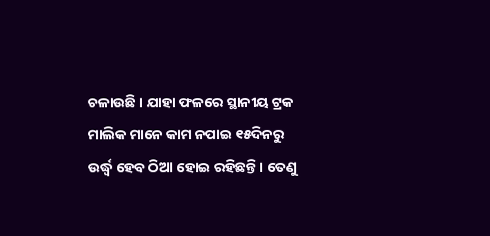ଚଳାଉଛି । ଯାହା ଫଳରେ ସ୍ଥାନୀୟ ଟ୍ରକ ମାଲିକ ମାନେ କାମ ନପାଇ ୧୫ଦିନରୁ ଉର୍ଦ୍ଧ୍ୱ ହେବ ଠିଆ ହୋଇ ରହିଛନ୍ତି । ତେଣୁ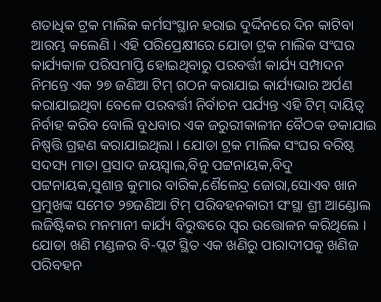ଶତାଧିକ ଟ୍ରକ ମାଲିକ କର୍ମସଂସ୍ଥାନ ହରାଇ ଦୁର୍ଦ୍ଦିନରେ ଦିନ କାଟିବା ଆରମ୍ଭ କଲେଣି । ଏହି ପରିପ୍ରେକ୍ଷୀରେ ଯୋଡା ଟ୍ରକ ମାଲିକ ସଂଘର କାର୍ଯ୍ୟକାଳ ପରିସମାପ୍ତି ହୋଇଥିବାରୁ ପରବର୍ତ୍ତୀ କାର୍ଯ୍ୟ ସମ୍ପାଦନ ନିମନ୍ତେ ଏକ ୨୭ ଜଣିଆ ଟିମ୍ ଗଠନ କରାଯାଇ କାର୍ଯ୍ୟଭାର ଅର୍ପଣ କରାଯାଇଥିବା ବେଳେ ପରବର୍ତ୍ତୀ ନିର୍ବାଚନ ପର୍ଯ୍ୟନ୍ତ ଏହି ଟିମ୍ ଦାୟିତ୍ୱ ନିର୍ବାହ କରିବ ବୋଲି ବୁଧବାର ଏକ ଜରୁରୀକାଳୀନ ବୈଠକ ଡକାଯାଇ ନିଷ୍ପତ୍ତି ଗ୍ରହଣ କରାଯାଇଥିଲା । ଯୋଡା ଟ୍ରକ ମାଲିକ ସଂଘର ବରିଷ୍ଠ ସଦସ୍ୟ ମାତା ପ୍ରସାଦ ଜୟସ୍ୱାଲ,ବିନୁ ପଟ୍ଟନାୟକ,ବିଦୁ ପଟ୍ଟନାୟକ,ସୁଶାନ୍ତ କୁମାର ବାରିକ,ଶୈଳେନ୍ଦ୍ର ଜୋରା,ସୋଏବ ଖାନ ପ୍ରମୁଖଙ୍କ ସମେତ ୨୭ଜଣିଆ ଟିମ୍ ପରିବହନକାରୀ ସଂସ୍ଥା ଶ୍ରୀ ଆଣ୍ଡୋଲ ଲଜିଷ୍ଟିକର ମନମାନୀ କାର୍ଯ୍ୟ ବିରୁଦ୍ଧରେ ସ୍ୱର ଉତ୍ତୋଳନ କରିଥିଲେ । ଯୋଡା ଖଣି ମଣ୍ଡଳର ବି-ପ୍ଲଟ ସ୍ଥିତ ଏକ ଖଣିରୁ ପାରାଦୀପକୁ ଖଣିଜ ପରିବହନ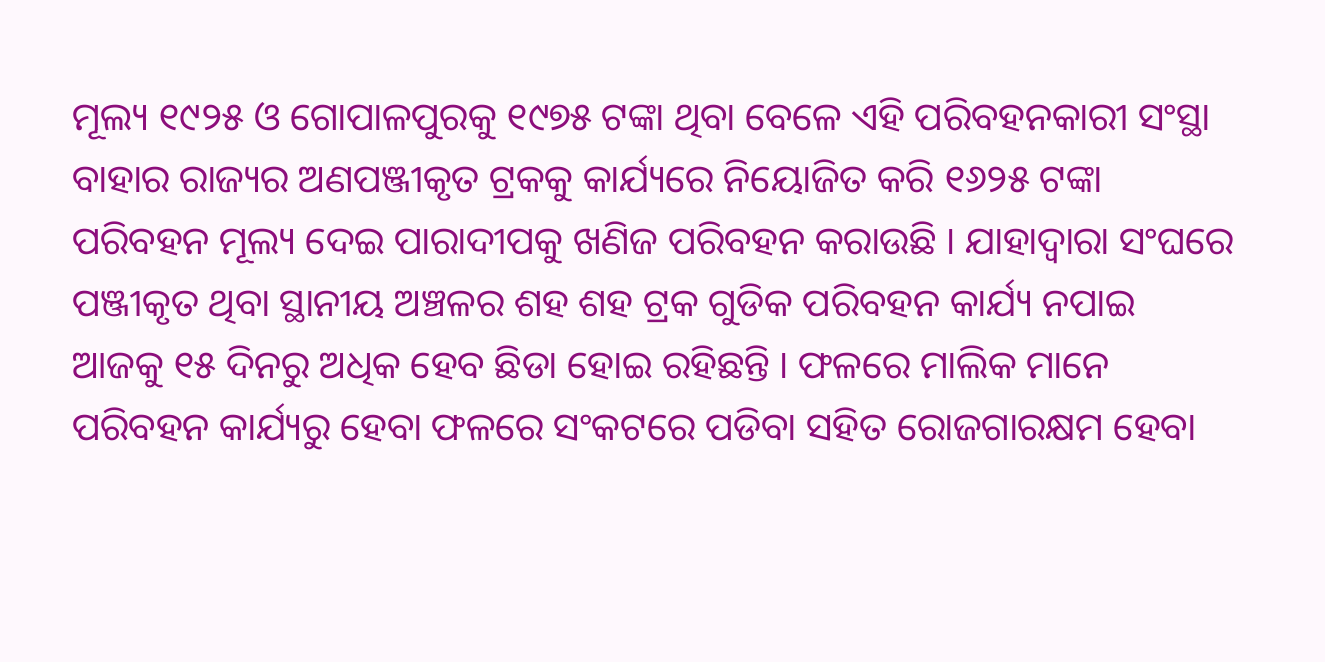ମୂଲ୍ୟ ୧୯୨୫ ଓ ଗୋପାଳପୁରକୁ ୧୯୭୫ ଟଙ୍କା ଥିବା ବେଳେ ଏହି ପରିବହନକାରୀ ସଂସ୍ଥା ବାହାର ରାଜ୍ୟର ଅଣପଞ୍ଜୀକୃତ ଟ୍ରକକୁ କାର୍ଯ୍ୟରେ ନିୟୋଜିତ କରି ୧୬୨୫ ଟଙ୍କା ପରିବହନ ମୂଲ୍ୟ ଦେଇ ପାରାଦୀପକୁ ଖଣିଜ ପରିବହନ କରାଉଛି । ଯାହାଦ୍ୱାରା ସଂଘରେ ପଞ୍ଜୀକୃତ ଥିବା ସ୍ଥାନୀୟ ଅଞ୍ଚଳର ଶହ ଶହ ଟ୍ରକ ଗୁଡିକ ପରିବହନ କାର୍ଯ୍ୟ ନପାଇ ଆଜକୁ ୧୫ ଦିନରୁ ଅଧିକ ହେବ ଛିଡା ହୋଇ ରହିଛନ୍ତି । ଫଳରେ ମାଲିକ ମାନେ ପରିବହନ କାର୍ଯ୍ୟରୁ ହେବା ଫଳରେ ସଂକଟରେ ପଡିବା ସହିତ ରୋଜଗାରକ୍ଷମ ହେବା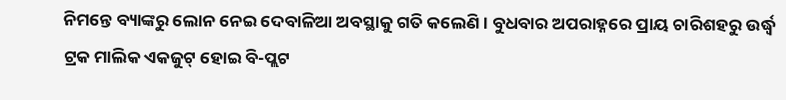ନିମନ୍ତେ ବ୍ୟାଙ୍କରୁ ଲୋନ ନେଇ ଦେବାଳିଆ ଅବସ୍ଥାକୁ ଗତି କଲେଣି । ବୁଧବାର ଅପରାହ୍ନରେ ପ୍ରାୟ ଚାରିଶହରୁ ଉର୍ଦ୍ଧ୍ୱ ଟ୍ରକ ମାଲିକ ଏକଜୁଟ୍ ହୋଇ ବି-ପ୍ଲଟ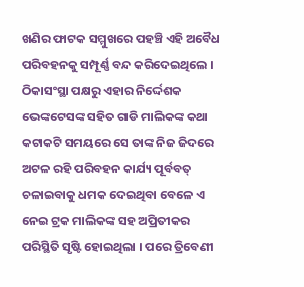ଖଣିର ଫାଟକ ସମ୍ମୁଖରେ ପହଞ୍ଚି ଏହି ଅବୈଧ ପରିବହନକୁ ସମ୍ପୂର୍ଣ୍ଣ ବନ୍ଦ କରିଦେଇଥିଲେ । ଠିକାସଂସ୍ଥା ପକ୍ଷରୁ ଏହାର ନିର୍ଦ୍ଦେଶକ ଭେଙ୍କଟେସଙ୍କ ସହିତ ଗାଡି ମାଲିକଙ୍କ କଥା କଟାକଟି ସମୟରେ ସେ ତାଙ୍କ ନିଜ ଜିଦରେ ଅଟଳ ରହି ପରିବହନ କାର୍ଯ୍ୟ ପୂର୍ବବତ୍ ଚଳାଇବାକୁ ଧମକ ଦେଇଥିବା ବେଳେ ଏ ନେଇ ଟ୍ରକ ମାଲିକଙ୍କ ସହ ଅପ୍ରିତୀକର ପରିସ୍ଥିତି ସୃଷ୍ଟି ହୋଇଥିଲା । ପରେ ତ୍ରିବେଣୀ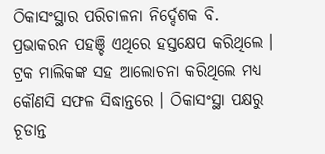ଠିକାସଂସ୍ଥାର ପରିଚାଳନା ନିର୍ଦ୍ଦେଶକ ବି. ପ୍ରଭାକରନ ପହଞ୍ଚି ଏଥିରେ ହସ୍ତକ୍ଷେପ କରିଥିଲେ । ଟ୍ରକ ମାଲିକଙ୍କ ସହ ଆଲୋଚନା କରିଥିଲେ ମଧ୍ୟ କୌଣସି ସଫଳ ସିଦ୍ଧାନ୍ତରେ । ଠିକାସଂସ୍ଥା ପକ୍ଷରୁ ଚୂଡାନ୍ତ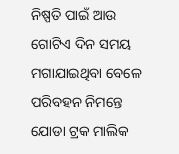ନିଷ୍ପତି ପାଇଁ ଆଉ ଗୋଟିଏ ଦିନ ସମୟ ମଗାଯାଇଥିବା ବେଳେ ପରିବହନ ନିମନ୍ତେ ଯୋଡା ଟ୍ରକ ମାଲିକ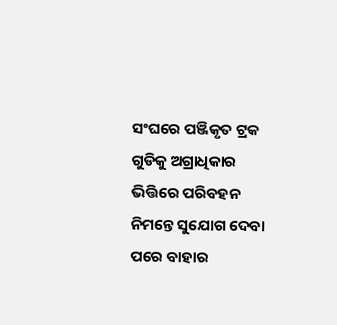ସଂଘରେ ପଞ୍ଜିକୃତ ଟ୍ରକ ଗୁଡିକୁ ଅଗ୍ରାଧିକାର ଭିତ୍ତିରେ ପରିବହନ ନିମନ୍ତେ ସୁଯୋଗ ଦେବା ପରେ ବାହାର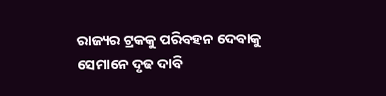ରାଜ୍ୟର ଟ୍ରକକୁ ପରିବହନ ଦେବାକୁ ସେମାନେ ଦୃଢ ଦାବି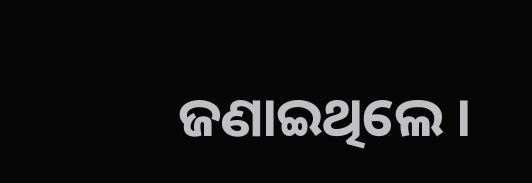ଜଣାଇଥିଲେ ।